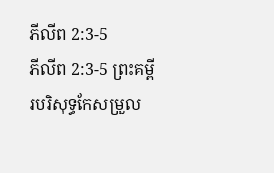ភីលីព 2:3-5
ភីលីព 2:3-5 ព្រះគម្ពីរបរិសុទ្ធកែសម្រួល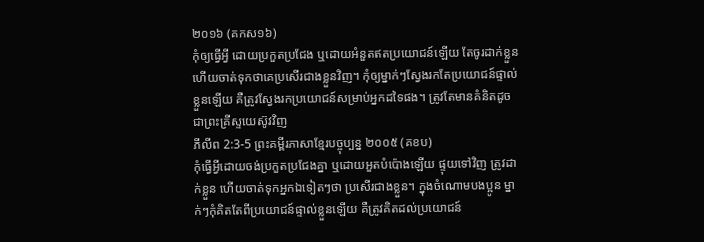២០១៦ (គកស១៦)
កុំឲ្យធ្វើអ្វី ដោយប្រកួតប្រជែង ឬដោយអំនួតឥតប្រយោជន៍ឡើយ តែចូរដាក់ខ្លួន ហើយចាត់ទុកថាគេប្រសើរជាងខ្លួនវិញ។ កុំឲ្យម្នាក់ៗស្វែងរកតែប្រយោជន៍ផ្ទាល់ខ្លួនឡើយ គឺត្រូវស្វែងរកប្រយោជន៍សម្រាប់អ្នកដទៃផង។ ត្រូវតែមានគំនិតដូចជាព្រះគ្រីស្ទយេស៊ូវវិញ
ភីលីព 2:3-5 ព្រះគម្ពីរភាសាខ្មែរបច្ចុប្បន្ន ២០០៥ (គខប)
កុំធ្វើអ្វីដោយចង់ប្រកួតប្រជែងគ្នា ឬដោយអួតបំប៉ោងឡើយ ផ្ទុយទៅវិញ ត្រូវដាក់ខ្លួន ហើយចាត់ទុកអ្នកឯទៀតៗថា ប្រសើរជាងខ្លួន។ ក្នុងចំណោមបងប្អូន ម្នាក់ៗកុំគិតតែពីប្រយោជន៍ផ្ទាល់ខ្លួនឡើយ គឺត្រូវគិតដល់ប្រយោជន៍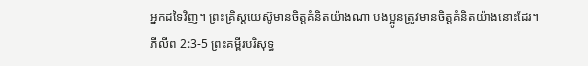អ្នកដទៃវិញ។ ព្រះគ្រិស្តយេស៊ូមានចិត្តគំនិតយ៉ាងណា បងប្អូនត្រូវមានចិត្តគំនិតយ៉ាងនោះដែរ។
ភីលីព 2:3-5 ព្រះគម្ពីរបរិសុទ្ធ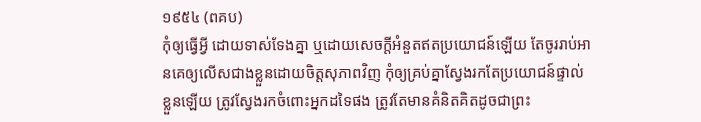១៩៥៤ (ពគប)
កុំឲ្យធ្វើអ្វី ដោយទាស់ទែងគ្នា ឬដោយសេចក្ដីអំនួតឥតប្រយោជន៍ឡើយ តែចូររាប់អានគេឲ្យលើសជាងខ្លួនដោយចិត្តសុភាពវិញ កុំឲ្យគ្រប់គ្នាស្វែងរកតែប្រយោជន៍ផ្ទាល់ខ្លួនឡើយ ត្រូវស្វែងរកចំពោះអ្នកដទៃផង ត្រូវតែមានគំនិតគិតដូចជាព្រះ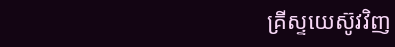គ្រីស្ទយេស៊ូវវិញ